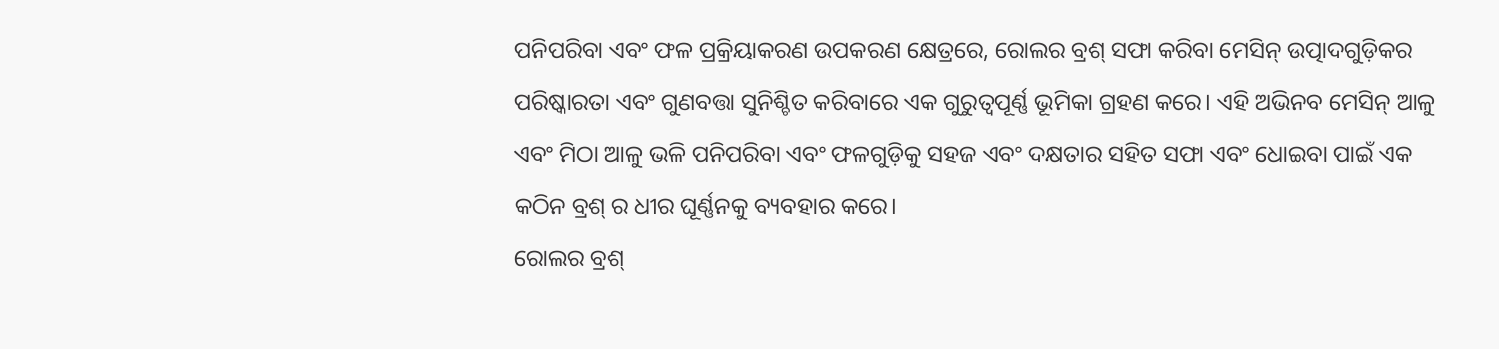ପନିପରିବା ଏବଂ ଫଳ ପ୍ରକ୍ରିୟାକରଣ ଉପକରଣ କ୍ଷେତ୍ରରେ, ରୋଲର ବ୍ରଶ୍ ସଫା କରିବା ମେସିନ୍ ଉତ୍ପାଦଗୁଡ଼ିକର ପରିଷ୍କାରତା ଏବଂ ଗୁଣବତ୍ତା ସୁନିଶ୍ଚିତ କରିବାରେ ଏକ ଗୁରୁତ୍ୱପୂର୍ଣ୍ଣ ଭୂମିକା ଗ୍ରହଣ କରେ। ଏହି ଅଭିନବ ମେସିନ୍ ଆଳୁ ଏବଂ ମିଠା ଆଳୁ ଭଳି ପନିପରିବା ଏବଂ ଫଳଗୁଡ଼ିକୁ ସହଜ ଏବଂ ଦକ୍ଷତାର ସହିତ ସଫା ଏବଂ ଧୋଇବା ପାଇଁ ଏକ କଠିନ ବ୍ରଶ୍ ର ଧୀର ଘୂର୍ଣ୍ଣନକୁ ବ୍ୟବହାର କରେ।
ରୋଲର ବ୍ରଶ୍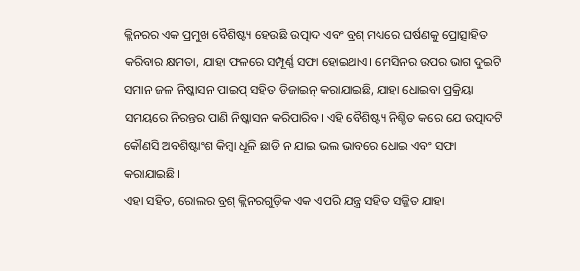କ୍ଲିନରର ଏକ ପ୍ରମୁଖ ବୈଶିଷ୍ଟ୍ୟ ହେଉଛି ଉତ୍ପାଦ ଏବଂ ବ୍ରଶ୍ ମଧ୍ୟରେ ଘର୍ଷଣକୁ ପ୍ରୋତ୍ସାହିତ କରିବାର କ୍ଷମତା, ଯାହା ଫଳରେ ସମ୍ପୂର୍ଣ୍ଣ ସଫା ହୋଇଥାଏ। ମେସିନର ଉପର ଭାଗ ଦୁଇଟି ସମାନ ଜଳ ନିଷ୍କାସନ ପାଇପ୍ ସହିତ ଡିଜାଇନ୍ କରାଯାଇଛି, ଯାହା ଧୋଇବା ପ୍ରକ୍ରିୟା ସମୟରେ ନିରନ୍ତର ପାଣି ନିଷ୍କାସନ କରିପାରିବ। ଏହି ବୈଶିଷ୍ଟ୍ୟ ନିଶ୍ଚିତ କରେ ଯେ ଉତ୍ପାଦଟି କୌଣସି ଅବଶିଷ୍ଟାଂଶ କିମ୍ବା ଧୂଳି ଛାଡି ନ ଯାଇ ଭଲ ଭାବରେ ଧୋଇ ଏବଂ ସଫା କରାଯାଇଛି।
ଏହା ସହିତ, ରୋଲର ବ୍ରଶ୍ କ୍ଲିନରଗୁଡ଼ିକ ଏକ ଏପରି ଯନ୍ତ୍ର ସହିତ ସଜ୍ଜିତ ଯାହା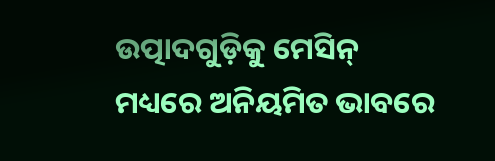ଉତ୍ପାଦଗୁଡ଼ିକୁ ମେସିନ୍ ମଧ୍ୟରେ ଅନିୟମିତ ଭାବରେ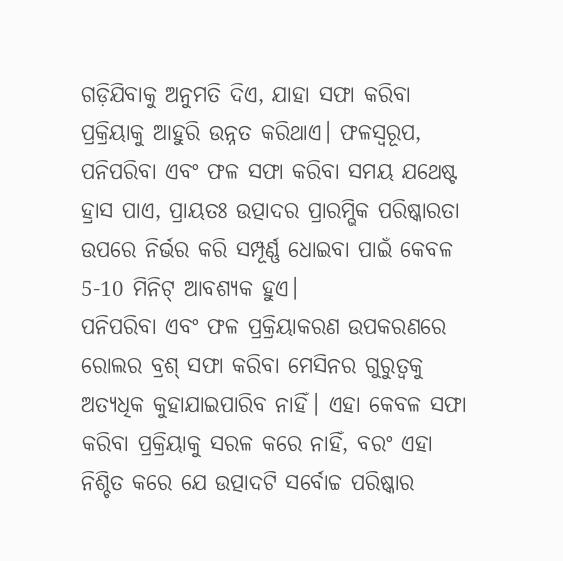ଗଡ଼ିଯିବାକୁ ଅନୁମତି ଦିଏ, ଯାହା ସଫା କରିବା ପ୍ରକ୍ରିୟାକୁ ଆହୁରି ଉନ୍ନତ କରିଥାଏ। ଫଳସ୍ୱରୂପ, ପନିପରିବା ଏବଂ ଫଳ ସଫା କରିବା ସମୟ ଯଥେଷ୍ଟ ହ୍ରାସ ପାଏ, ପ୍ରାୟତଃ ଉତ୍ପାଦର ପ୍ରାରମ୍ଭିକ ପରିଷ୍କାରତା ଉପରେ ନିର୍ଭର କରି ସମ୍ପୂର୍ଣ୍ଣ ଧୋଇବା ପାଇଁ କେବଳ 5-10 ମିନିଟ୍ ଆବଶ୍ୟକ ହୁଏ।
ପନିପରିବା ଏବଂ ଫଳ ପ୍ରକ୍ରିୟାକରଣ ଉପକରଣରେ ରୋଲର ବ୍ରଶ୍ ସଫା କରିବା ମେସିନର ଗୁରୁତ୍ୱକୁ ଅତ୍ୟଧିକ କୁହାଯାଇପାରିବ ନାହିଁ। ଏହା କେବଳ ସଫା କରିବା ପ୍ରକ୍ରିୟାକୁ ସରଳ କରେ ନାହିଁ, ବରଂ ଏହା ନିଶ୍ଚିତ କରେ ଯେ ଉତ୍ପାଦଟି ସର୍ବୋଚ୍ଚ ପରିଷ୍କାର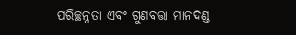ପରିଚ୍ଛନ୍ନତା ଏବଂ ଗୁଣବତ୍ତା ମାନଦଣ୍ଡ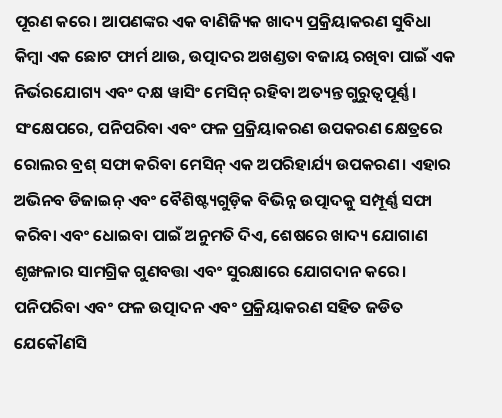ପୂରଣ କରେ। ଆପଣଙ୍କର ଏକ ବାଣିଜ୍ୟିକ ଖାଦ୍ୟ ପ୍ରକ୍ରିୟାକରଣ ସୁବିଧା କିମ୍ବା ଏକ ଛୋଟ ଫାର୍ମ ଥାଉ, ଉତ୍ପାଦର ଅଖଣ୍ଡତା ବଜାୟ ରଖିବା ପାଇଁ ଏକ ନିର୍ଭରଯୋଗ୍ୟ ଏବଂ ଦକ୍ଷ ୱାସିଂ ମେସିନ୍ ରହିବା ଅତ୍ୟନ୍ତ ଗୁରୁତ୍ୱପୂର୍ଣ୍ଣ।
ସଂକ୍ଷେପରେ, ପନିପରିବା ଏବଂ ଫଳ ପ୍ରକ୍ରିୟାକରଣ ଉପକରଣ କ୍ଷେତ୍ରରେ ରୋଲର ବ୍ରଶ୍ ସଫା କରିବା ମେସିନ୍ ଏକ ଅପରିହାର୍ଯ୍ୟ ଉପକରଣ। ଏହାର ଅଭିନବ ଡିଜାଇନ୍ ଏବଂ ବୈଶିଷ୍ଟ୍ୟଗୁଡ଼ିକ ବିଭିନ୍ନ ଉତ୍ପାଦକୁ ସମ୍ପୂର୍ଣ୍ଣ ସଫା କରିବା ଏବଂ ଧୋଇବା ପାଇଁ ଅନୁମତି ଦିଏ, ଶେଷରେ ଖାଦ୍ୟ ଯୋଗାଣ ଶୃଙ୍ଖଳାର ସାମଗ୍ରିକ ଗୁଣବତ୍ତା ଏବଂ ସୁରକ୍ଷାରେ ଯୋଗଦାନ କରେ। ପନିପରିବା ଏବଂ ଫଳ ଉତ୍ପାଦନ ଏବଂ ପ୍ରକ୍ରିୟାକରଣ ସହିତ ଜଡିତ ଯେକୌଣସି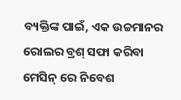ବ୍ୟକ୍ତିଙ୍କ ପାଇଁ, ଏକ ଉଚ୍ଚମାନର ରୋଲର ବ୍ରଶ୍ ସଫା କରିବା ମେସିନ୍ ରେ ନିବେଶ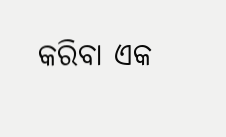କରିବା ଏକ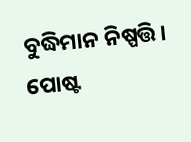ବୁଦ୍ଧିମାନ ନିଷ୍ପତ୍ତି।
ପୋଷ୍ଟ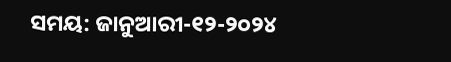ସମୟ: ଜାନୁଆରୀ-୧୨-୨୦୨୪